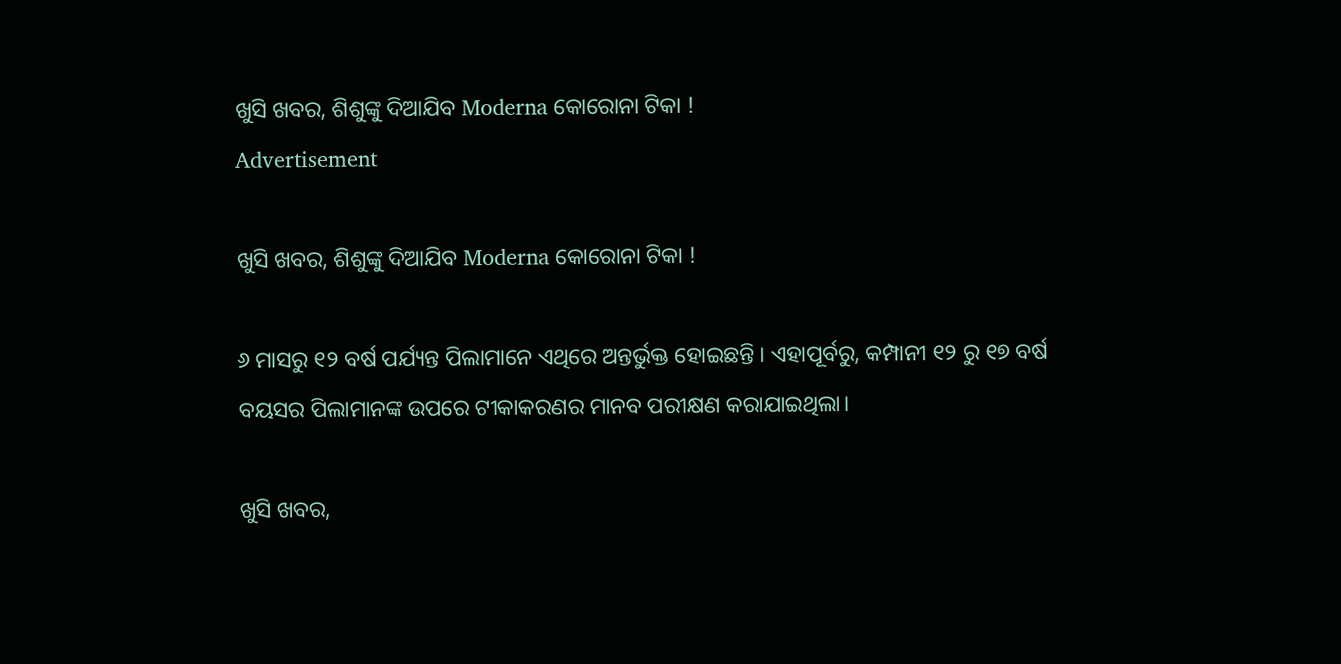ଖୁସି ଖବର, ଶିଶୁଙ୍କୁ ଦିଆଯିବ Moderna କୋରୋନା ଟିକା !
Advertisement

ଖୁସି ଖବର, ଶିଶୁଙ୍କୁ ଦିଆଯିବ Moderna କୋରୋନା ଟିକା !

୬ ମାସରୁ ୧୨ ବର୍ଷ ପର୍ଯ୍ୟନ୍ତ ପିଲାମାନେ ଏଥିରେ ଅନ୍ତର୍ଭୁକ୍ତ ହୋଇଛନ୍ତି । ଏହାପୂର୍ବରୁ, କମ୍ପାନୀ ୧୨ ରୁ ୧୭ ବର୍ଷ ବୟସର ପିଲାମାନଙ୍କ ଉପରେ ଟୀକାକରଣର ମାନବ ପରୀକ୍ଷଣ କରାଯାଇଥିଲା।

ଖୁସି ଖବର,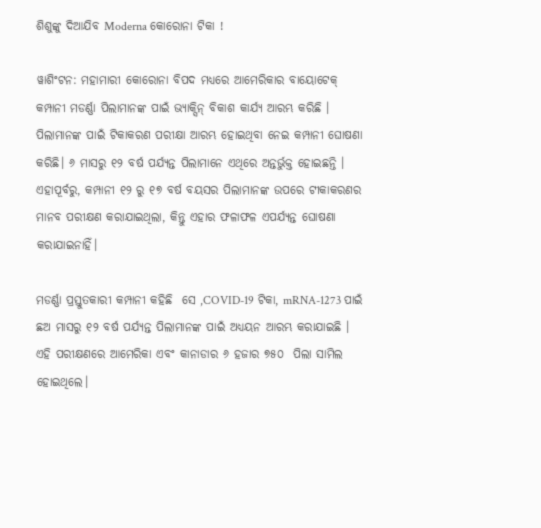ଶିଶୁଙ୍କୁ ଦିଆଯିବ Moderna କୋରୋନା ଟିକା !

ୱାଶିଂଟନ: ମହାମାରୀ କୋରୋନା ବିପଦ ମଧ୍ୟରେ ଆମେରିକାର ବାୟୋଟେକ୍ କମ୍ପାନୀ ମଡର୍ଣ୍ଣା ପିଲାମାନଙ୍କ ପାଇଁ ଭ୍ୟାକ୍ସିନ୍ ବିକାଶ କାର୍ଯ୍ୟ ଆରମ୍ଭ କରିଛି । ପିଲାମାନଙ୍କ ପାଇଁ ଟିକାକରଣ ପରୀକ୍ଷା ଆରମ୍ଭ ହୋଇଥିବା ନେଇ କମ୍ପାନୀ ଘୋଷଣା କରିଛି। ୬ ମାସରୁ ୧୨ ବର୍ଷ ପର୍ଯ୍ୟନ୍ତ ପିଲାମାନେ ଏଥିରେ ଅନ୍ତର୍ଭୁକ୍ତ ହୋଇଛନ୍ତି । ଏହାପୂର୍ବରୁ, କମ୍ପାନୀ ୧୨ ରୁ ୧୭ ବର୍ଷ ବୟସର ପିଲାମାନଙ୍କ ଉପରେ ଟୀକାକରଣର ମାନବ ପରୀକ୍ଷଣ କରାଯାଇଥିଲା, କିନ୍ତୁ ଏହାର ଫଳାଫଳ ଏପର୍ଯ୍ୟନ୍ତ ଘୋଷଣା କରାଯାଇନାହିଁ।

ମଡର୍ଣ୍ଣା ପ୍ରସ୍ତୁତକାରୀ କମ୍ପାନୀ କହିଛି  ସେ ,COVID-19 ଟିକା, mRNA-1273 ପାଇଁ ଛଅ ମାସରୁ ୧୨ ବର୍ଷ ପର୍ଯ୍ୟନ୍ତ ପିଲାମାନଙ୍କ ପାଇଁ ଅଧ୍ୟୟନ ଆରମ୍ଭ କରାଯାଇଛି । ଏହି ପରୀକ୍ଷଣରେ ଆମେରିକା ଏବଂ କାନାଡାର ୬ ହଜାର ୭୫୦  ପିଲା ସାମିଲ ହୋଇଥିଲେ।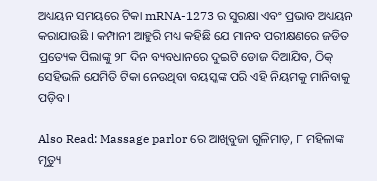ଅଧ୍ୟୟନ ସମୟରେ ଟିକା mRNA-1273 ର ସୁରକ୍ଷା ଏବଂ ପ୍ରଭାବ ଅଧ୍ୟୟନ କରାଯାଉଛି । କମ୍ପାନୀ ଆହୁରି ମଧ୍ୟ କହିଛି ଯେ ମାନବ ପରୀକ୍ଷଣରେ ଜଡିତ ପ୍ରତ୍ୟେକ ପିଲାଙ୍କୁ ୨୮ ଦିନ ବ୍ୟବଧାନରେ ଦୁଇଟି ଡୋଜ ଦିଆଯିବ, ଠିକ୍ ସେହିଭଳି ଯେମିତି ଟିକା ନେଉଥିବା ବୟସ୍କଙ୍କ ପରି ଏହି ନିୟମକୁ ମାନିବାକୁ ପଡ଼ିବ ।

Also Read: Massage parlor ରେ ଆଖିବୁଜା ଗୁଳିମାଡ଼, ୮ ମହିଳାଙ୍କ ମୃତ୍ୟୁ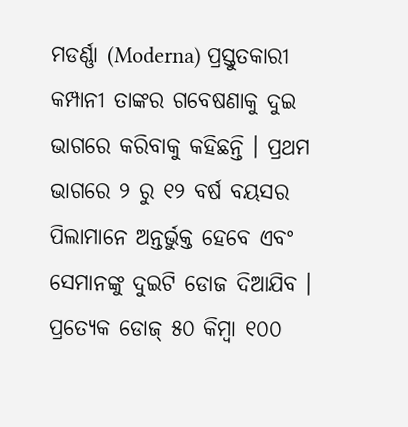ମଡର୍ଣ୍ଣା (Moderna) ପ୍ରସ୍ତୁତକାରୀ କମ୍ପାନୀ ତାଙ୍କର ଗବେଷଣାକୁ ଦୁଇ ଭାଗରେ କରିବାକୁ କହିଛନ୍ତି । ପ୍ରଥମ ଭାଗରେ ୨ ରୁ ୧୨ ବର୍ଷ ବୟସର ପିଲାମାନେ ଅନ୍ତର୍ଭୁକ୍ତ ହେବେ ଏବଂ ସେମାନଙ୍କୁ ଦୁଇଟି ଡୋଜ ଦିଆଯିବ । ପ୍ରତ୍ୟେକ ଡୋଜ୍ ୫୦ କିମ୍ବା ୧୦୦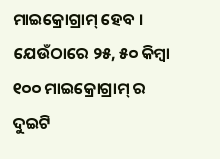ମାଇକ୍ରୋଗ୍ରାମ୍ ହେବ । ଯେଉଁଠାରେ ୨୫, ୫୦ କିମ୍ବା ୧୦୦ ମାଇକ୍ରୋଗ୍ରାମ୍ ର ଦୁଇଟି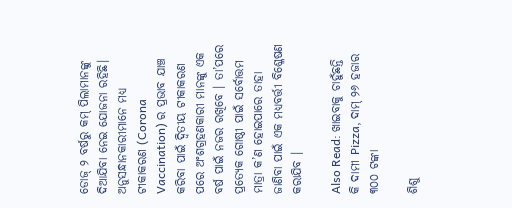ଡୋଜ୍ ୨ ବର୍ଷରୁ କମ୍ ପିଲାମାନଙ୍କୁ ଦିଆଯିବା ନେଇ ଯୋଜନା ରହିଛି। ଅନୁସନ୍ଧାନକାରୀମାନେ ମଧ୍ୟ ଟୀକାକରଣ (Corona Vaccination) ର ପ୍ରଭାବ ଯାଞ୍ଚ କରିବା ପାଇଁ ଦ୍ୱିତୀୟ ଟୀକାକରଣ ପରେ ଅଂଶଗ୍ରହଣକାରୀ ମାନଙ୍କୁ ଏକ ବର୍ଷ ପାଇଁ ନଜର ରଖିବେ । ତା’ପରେ ପ୍ରତ୍ୟେକ ଗୋଷ୍ଠୀ ପାଇଁ ସର୍ବୋତ୍ତମ ମାତ୍ରା କ’ଣ ହୋଇପାରେ ତାହା ଜାଣିବା ପାଇଁ ଏକ ମଧ୍ୟବର୍ତ୍ତୀ ବିଶ୍ଳେଷଣ କରାଯିବ ।

Also Read: ଖାଇବାକୁ ଚାହୁଁଛନ୍ତି କି ଦାମୀ Pizza, ଦାମ୍ ୨୬ ହଜାର ୩୦୦ ଟଙ୍କା

ଶିଶୁ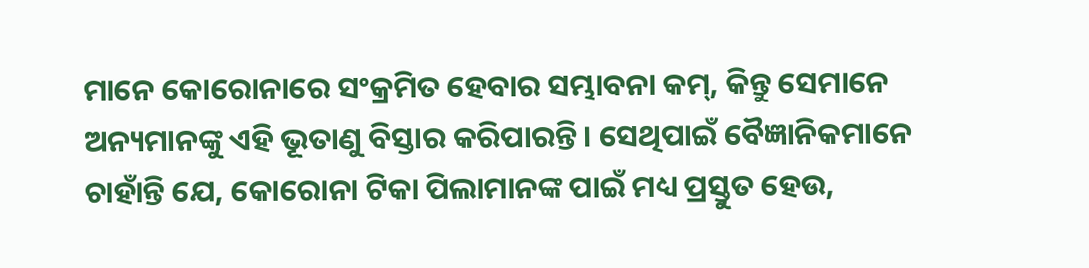ମାନେ କୋରୋନାରେ ସଂକ୍ରମିତ ହେବାର ସମ୍ଭାବନା କମ୍, କିନ୍ତୁ ସେମାନେ ଅନ୍ୟମାନଙ୍କୁ ଏହି ଭୂତାଣୁ ବିସ୍ତାର କରିପାରନ୍ତି। ସେଥିପାଇଁ ବୈଜ୍ଞାନିକମାନେ ଚାହାଁନ୍ତି ଯେ, କୋରୋନା ଟିକା ପିଲାମାନଙ୍କ ପାଇଁ ମଧ୍ୟ ପ୍ରସ୍ତୁତ ହେଉ,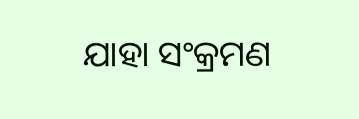ଯାହା ସଂକ୍ରମଣ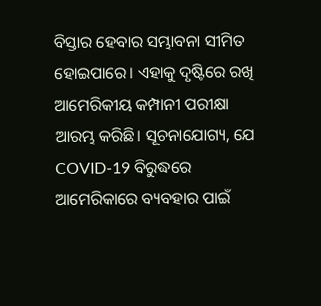ବିସ୍ତାର ହେବାର ସମ୍ଭାବନା ସୀମିତ ହୋଇପାରେ। ଏହାକୁ ଦୃଷ୍ଟିରେ ରଖି ଆମେରିକୀୟ କମ୍ପାନୀ ପରୀକ୍ଷା ଆରମ୍ଭ କରିଛି। ସୂଚନାଯୋଗ୍ୟ, ଯେ COVID-19 ବିରୁଦ୍ଧରେ ଆମେରିକାରେ ବ୍ୟବହାର ପାଇଁ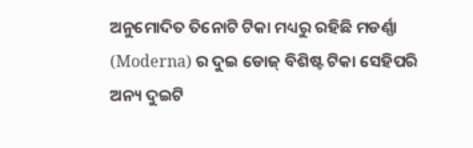ଅନୁମୋଦିତ ତିନୋଟି ଟିକା ମଧ୍ୟରୁ ରହିଛି ମଡର୍ଣ୍ଣା (Moderna) ର ଦୁଇ ଡୋଜ୍ ବିଶିଷ୍ଟ ଟିକା ସେହିପରି ଅନ୍ୟ ଦୁଇଟି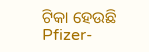ଟିକା ହେଉଛି Pfizer-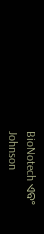BioNotech ଏବଂ Johnson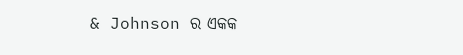& Johnson ର ଏକକ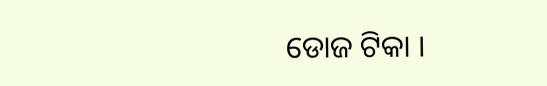ଡୋଜ ଟିକା ।